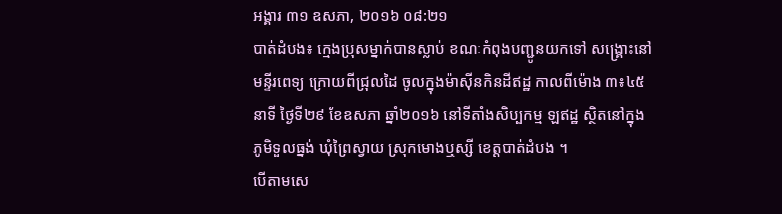អង្គារ ៣១ ឧសភា, ២០១៦ ០៨:២១
បាត់ដំបង៖ ក្មេងប្រុសម្នាក់បានស្លាប់ ខណៈកំពុងបញ្ជូនយកទៅ សង្គ្រោះនៅមន្ទីរពេទ្យ ក្រោយពីជ្រុលដៃ ចូលក្នុងម៉ាស៊ីនកិនដីឥដ្ឋ កាលពីម៉ោង ៣៖៤៥នាទី ថ្ងៃទី២៩ ខែឧសភា ឆ្នាំ២០១៦ នៅទីតាំងសិប្បកម្ម ឡឥដ្ឋ ស្ថិតនៅក្នុងភូមិទួលធ្នង់ ឃុំព្រៃស្វាយ ស្រុកមោងឬស្សី ខេត្តបាត់ដំបង ។
បើតាមសេ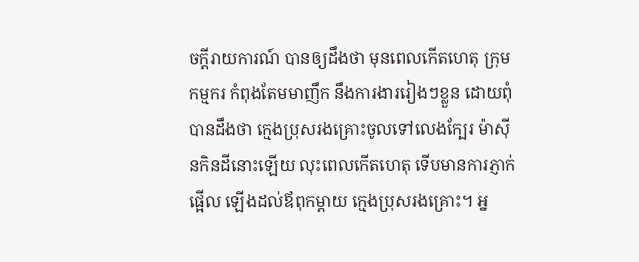ចក្ដីរាយការណ៍ បានឲ្យដឹងថា មុនពេលកើតហេតុ ក្រុមកម្មករ កំពុងតែមមាញឹក នឹងការងាររៀងៗខ្លួន ដោយពុំបានដឹងថា ក្មេងប្រុសរងគ្រោះចូលទៅលេងក្បែរ ម៉ាស៊ីនកិនដីនោះឡើយ លុះពេលកើតហេតុ ទើបមានការភ្ញាក់ផ្អើល ឡើងដល់ឪពុកម្ដាយ ក្មេងប្រុសរងគ្រោះ។ អ្ន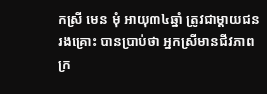កស្រី មេន មុំ អាយុ៣៤ឆ្នាំ ត្រូវជាម្តាយជនរងគ្រោះ បានប្រាប់ថា អ្នកស្រីមានជីវភាព ក្រ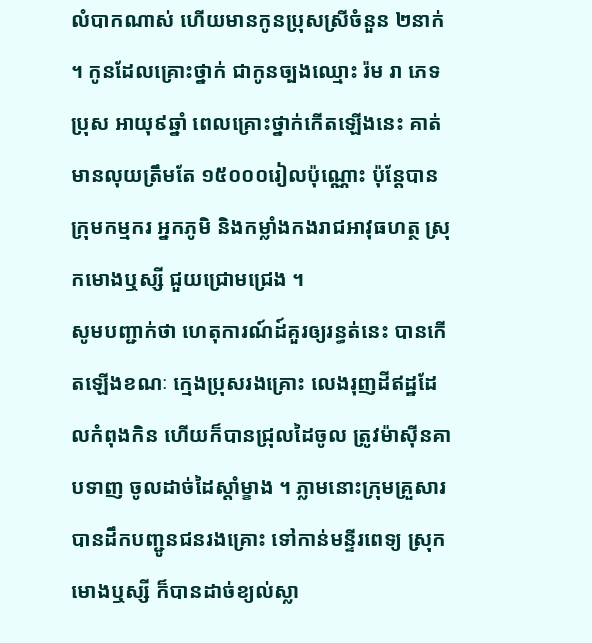លំបាកណាស់ ហើយមានកូនប្រុសស្រីចំនួន ២នាក់ ។ កូនដែលគ្រោះថ្នាក់ ជាកូនច្បងឈ្មោះ រ៉ម រា ភេទប្រុស អាយុ៩ឆ្នាំ ពេលគ្រោះថ្នាក់កើតឡើងនេះ គាត់មានលុយត្រឹមតែ ១៥០០០រៀលប៉ុណ្ណោះ ប៉ុន្តែបានក្រុមកម្មករ អ្នកភូមិ និងកម្លាំងកងរាជអាវុធហត្ថ ស្រុកមោងឬស្សី ជួយជ្រោមជ្រេង ។
សូមបញ្ជាក់ថា ហេតុការណ៍ដ៍គួរឲ្យរន្ធត់នេះ បានកើតឡើងខណៈ ក្មេងប្រុសរងគ្រោះ លេងរុញដីឥដ្ឋដែលកំពុងកិន ហើយក៏បានជ្រុលដៃចូល ត្រូវម៉ាស៊ីនគាបទាញ ចូលដាច់ដៃស្តាំម្ខាង ។ ភ្លាមនោះក្រុមគ្រួសារ បានដឹកបញ្ជូនជនរងគ្រោះ ទៅកាន់មន្ទីរពេទ្យ ស្រុកមោងឬស្សី ក៏បានដាច់ខ្យល់ស្លា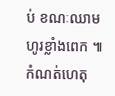ប់ ខណៈឈាមហូរខ្លាំងពេក ៕
កំណត់ហេតុ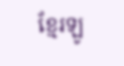ខ្មែរឡូ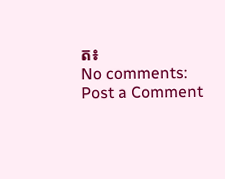ត៖
No comments:
Post a Comment